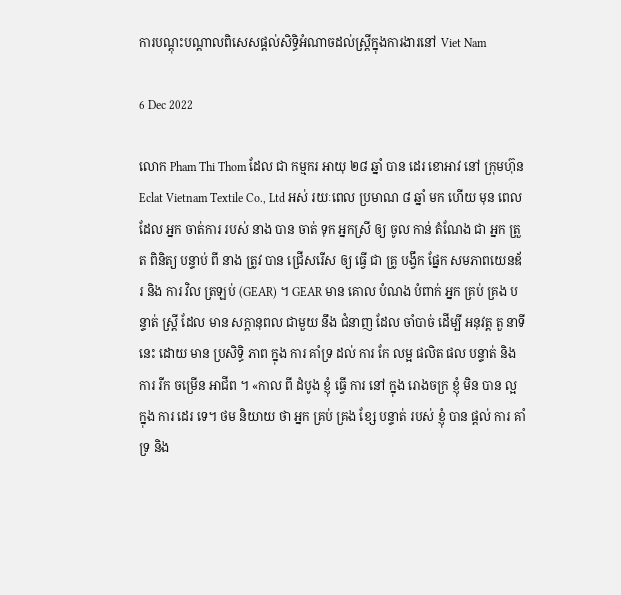ការបណ្តុះបណ្តាលពិសេសផ្តល់សិទ្ធិអំណាចដល់ស្ត្រីក្នុងការងារនៅ Viet Nam

6 Dec 2022

លោក Pham Thi Thom ដែល ជា កម្មករ អាយុ ២៨ ឆ្នាំ បាន ដេរ ខោអាវ នៅ ក្រុមហ៊ុន Eclat Vietnam Textile Co., Ltd អស់ រយៈពេល ប្រមាណ ៨ ឆ្នាំ មក ហើយ មុន ពេល ដែល អ្នក ចាត់ការ របស់ នាង បាន ចាត់ ទុក អ្នកស្រី ឲ្យ ចូល កាន់ តំណែង ជា អ្នក ត្រួត ពិនិត្យ បន្ទាប់ ពី នាង ត្រូវ បាន ជ្រើសរើស ឲ្យ ធ្វើ ជា គ្រូ បង្វឹក ផ្នែក សមភាពយេនឌ័រ និង ការ វិល ត្រឡប់ (GEAR) ។ GEAR មាន គោល បំណង បំពាក់ អ្នក គ្រប់ គ្រង បន្ទាត់ ស្ត្រី ដែល មាន សក្តានុពល ជាមួយ នឹង ជំនាញ ដែល ចាំបាច់ ដើម្បី អនុវត្ត តួ នាទី នេះ ដោយ មាន ប្រសិទ្ធិ ភាព ក្នុង ការ គាំទ្រ ដល់ ការ កែ លម្អ ផលិត ផល បន្ទាត់ និង ការ រីក ចម្រើន អាជីព ។ «កាល ពី ដំបូង ខ្ញុំ ធ្វើ ការ នៅ ក្នុង រោងចក្រ ខ្ញុំ មិន បាន ល្អ ក្នុង ការ ដេរ ទេ។ ថម និយាយ ថា អ្នក គ្រប់ គ្រង ខ្សែ បន្ទាត់ របស់ ខ្ញុំ បាន ផ្តល់ ការ គាំទ្រ និង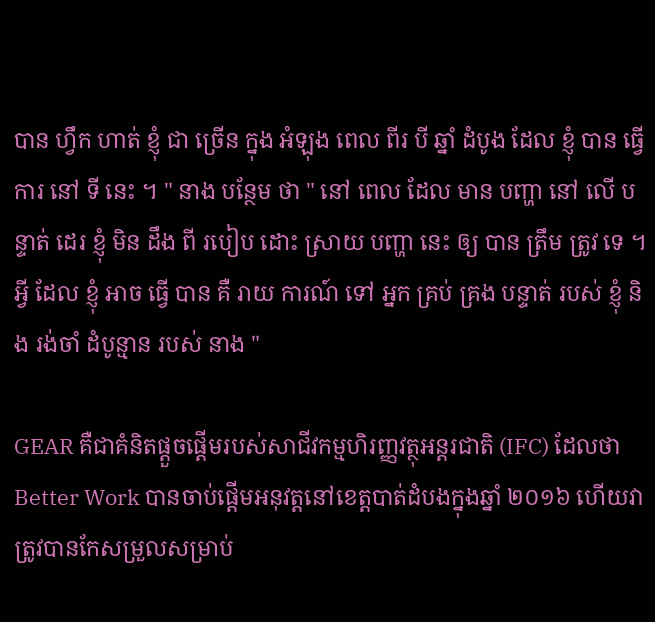បាន ហ្វឹក ហាត់ ខ្ញុំ ជា ច្រើន ក្នុង អំឡុង ពេល ពីរ បី ឆ្នាំ ដំបូង ដែល ខ្ញុំ បាន ធ្វើ ការ នៅ ទី នេះ ។ " នាង បន្ថែម ថា " នៅ ពេល ដែល មាន បញ្ហា នៅ លើ បន្ទាត់ ដេរ ខ្ញុំ មិន ដឹង ពី របៀប ដោះ ស្រាយ បញ្ហា នេះ ឲ្យ បាន ត្រឹម ត្រូវ ទេ ។ អ្វី ដែល ខ្ញុំ អាច ធ្វើ បាន គឺ រាយ ការណ៍ ទៅ អ្នក គ្រប់ គ្រង បន្ទាត់ របស់ ខ្ញុំ និង រង់ចាំ ដំបូន្មាន របស់ នាង "

GEAR គឺជាគំនិតផ្តួចផ្តើមរបស់សាជីវកម្មហិរញ្ញវត្ថុអន្តរជាតិ (IFC) ដែលថា Better Work បានចាប់ផ្ដើមអនុវត្តនៅខេត្តបាត់ដំបងក្នុងឆ្នាំ ២០១៦ ហើយវាត្រូវបានកែសម្រួលសម្រាប់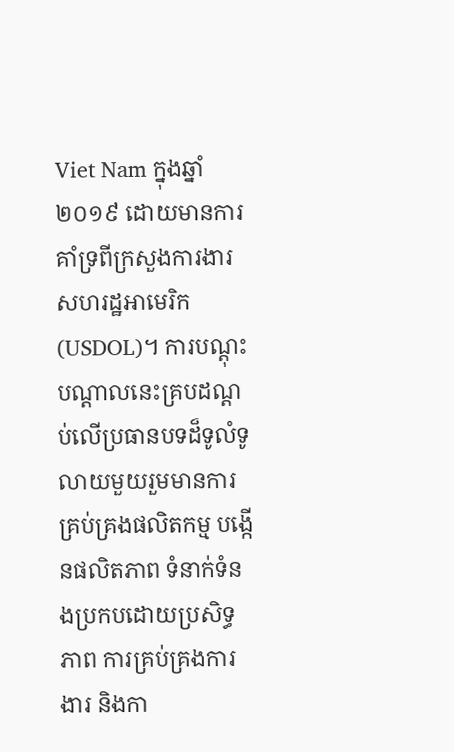Viet Nam ក្នុងឆ្នាំ ២០១៩ ដោយមានការគាំទ្រពីក្រសួងការងារសហរដ្ឋអាមេរិក (USDOL)។ ការបណ្តុះបណ្តាលនេះគ្របដណ្តប់លើប្រធានបទដ៏ទូលំទូលាយមួយរួមមានការគ្រប់គ្រងផលិតកម្ម បង្កើនផលិតភាព ទំនាក់ទំនងប្រកបដោយប្រសិទ្ធភាព ការគ្រប់គ្រងការងារ និងកា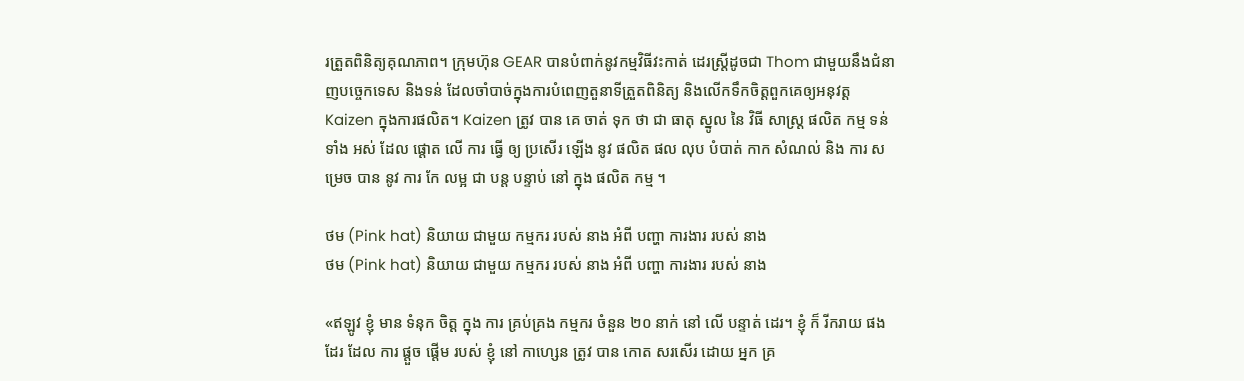រត្រួតពិនិត្យគុណភាព។ ក្រុមហ៊ុន GEAR បានបំពាក់នូវកម្មវិធីវះកាត់ ដេរស្ត្រីដូចជា Thom ជាមួយនឹងជំនាញបច្ចេកទេស និងទន់ ដែលចាំបាច់ក្នុងការបំពេញតួនាទីត្រួតពិនិត្យ និងលើកទឹកចិត្តពួកគេឲ្យអនុវត្ត Kaizen ក្នុងការផលិត។ Kaizen ត្រូវ បាន គេ ចាត់ ទុក ថា ជា ធាតុ ស្នូល នៃ វិធី សាស្ត្រ ផលិត កម្ម ទន់ ទាំង អស់ ដែល ផ្តោត លើ ការ ធ្វើ ឲ្យ ប្រសើរ ឡើង នូវ ផលិត ផល លុប បំបាត់ កាក សំណល់ និង ការ សម្រេច បាន នូវ ការ កែ លម្អ ជា បន្ត បន្ទាប់ នៅ ក្នុង ផលិត កម្ម ។

ថម (Pink hat) និយាយ ជាមួយ កម្មករ របស់ នាង អំពី បញ្ហា ការងារ របស់ នាង
ថម (Pink hat) និយាយ ជាមួយ កម្មករ របស់ នាង អំពី បញ្ហា ការងារ របស់ នាង

«ឥឡូវ ខ្ញុំ មាន ទំនុក ចិត្ត ក្នុង ការ គ្រប់គ្រង កម្មករ ចំនួន ២០ នាក់ នៅ លើ បន្ទាត់ ដេរ។ ខ្ញុំ ក៏ រីករាយ ផង ដែរ ដែល ការ ផ្តួច ផ្តើម របស់ ខ្ញុំ នៅ កាហ្សេន ត្រូវ បាន កោត សរសើរ ដោយ អ្នក គ្រ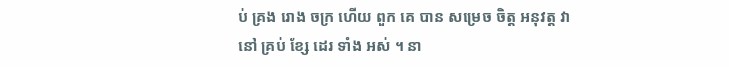ប់ គ្រង រោង ចក្រ ហើយ ពួក គេ បាន សម្រេច ចិត្ត អនុវត្ត វា នៅ គ្រប់ ខ្សែ ដេរ ទាំង អស់ ។ នា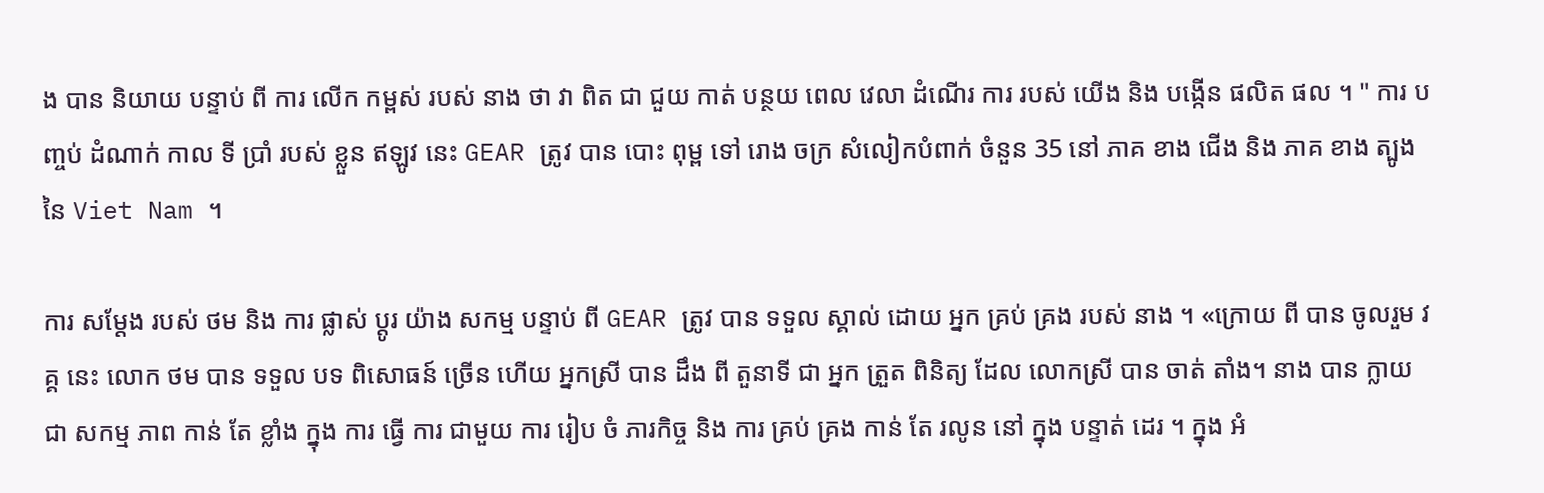ង បាន និយាយ បន្ទាប់ ពី ការ លើក កម្ពស់ របស់ នាង ថា វា ពិត ជា ជួយ កាត់ បន្ថយ ពេល វេលា ដំណើរ ការ របស់ យើង និង បង្កើន ផលិត ផល ។ " ការ បញ្ចប់ ដំណាក់ កាល ទី ប្រាំ របស់ ខ្លួន ឥឡូវ នេះ GEAR ត្រូវ បាន បោះ ពុម្ព ទៅ រោង ចក្រ សំលៀកបំពាក់ ចំនួន 35 នៅ ភាគ ខាង ជើង និង ភាគ ខាង ត្បូង នៃ Viet Nam ។

ការ សម្តែង របស់ ថម និង ការ ផ្លាស់ ប្តូរ យ៉ាង សកម្ម បន្ទាប់ ពី GEAR ត្រូវ បាន ទទួល ស្គាល់ ដោយ អ្នក គ្រប់ គ្រង របស់ នាង ។ «ក្រោយ ពី បាន ចូលរួម វគ្គ នេះ លោក ថម បាន ទទួល បទ ពិសោធន៍ ច្រើន ហើយ អ្នកស្រី បាន ដឹង ពី តួនាទី ជា អ្នក ត្រួត ពិនិត្យ ដែល លោកស្រី បាន ចាត់ តាំង។ នាង បាន ក្លាយ ជា សកម្ម ភាព កាន់ តែ ខ្លាំង ក្នុង ការ ធ្វើ ការ ជាមួយ ការ រៀប ចំ ភារកិច្ច និង ការ គ្រប់ គ្រង កាន់ តែ រលូន នៅ ក្នុង បន្ទាត់ ដេរ ។ ក្នុង អំ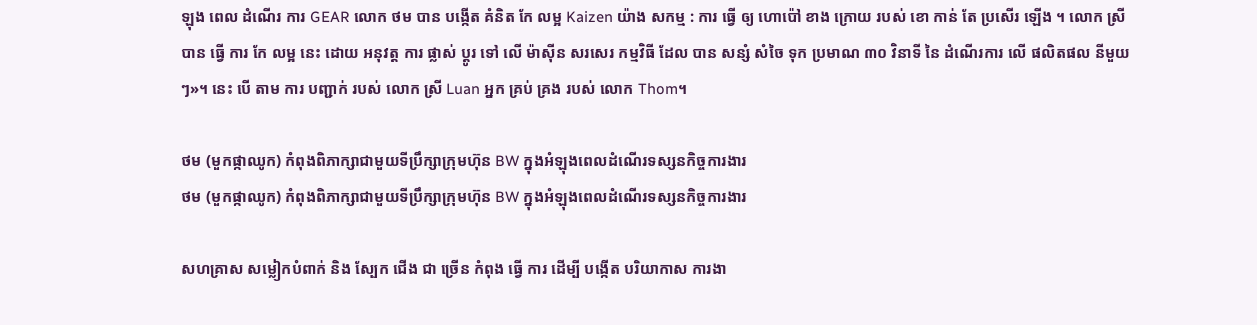ឡុង ពេល ដំណើរ ការ GEAR លោក ថម បាន បង្កើត គំនិត កែ លម្អ Kaizen យ៉ាង សកម្ម : ការ ធ្វើ ឲ្យ ហោប៉ៅ ខាង ក្រោយ របស់ ខោ កាន់ តែ ប្រសើរ ឡើង ។ លោក ស្រី បាន ធ្វើ ការ កែ លម្អ នេះ ដោយ អនុវត្ត ការ ផ្លាស់ ប្តូរ ទៅ លើ ម៉ាស៊ីន សរសេរ កម្មវិធី ដែល បាន សន្សំ សំចៃ ទុក ប្រមាណ ៣០ វិនាទី នៃ ដំណើរការ លើ ផលិតផល នីមួយ ៗ»។ នេះ បើ តាម ការ បញ្ជាក់ របស់ លោក ស្រី Luan អ្នក គ្រប់ គ្រង របស់ លោក Thom។

ថម (មួកផ្កាឈូក) កំពុងពិភាក្សាជាមួយទីប្រឹក្សាក្រុមហ៊ុន BW ក្នុងអំឡុងពេលដំណើរទស្សនកិច្ចការងារ
ថម (មួកផ្កាឈូក) កំពុងពិភាក្សាជាមួយទីប្រឹក្សាក្រុមហ៊ុន BW ក្នុងអំឡុងពេលដំណើរទស្សនកិច្ចការងារ

សហគ្រាស សម្លៀកបំពាក់ និង ស្បែក ជើង ជា ច្រើន កំពុង ធ្វើ ការ ដើម្បី បង្កើត បរិយាកាស ការងា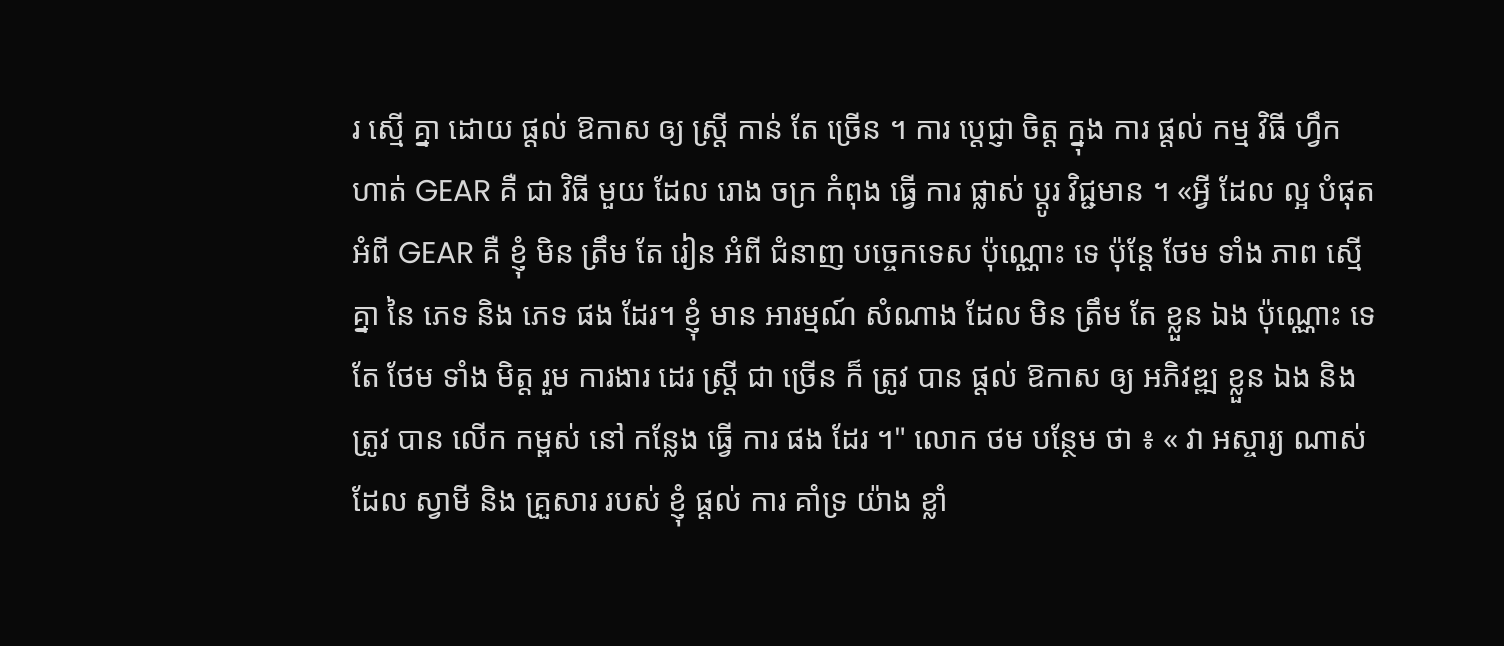រ ស្មើ គ្នា ដោយ ផ្តល់ ឱកាស ឲ្យ ស្ត្រី កាន់ តែ ច្រើន ។ ការ ប្តេជ្ញា ចិត្ត ក្នុង ការ ផ្តល់ កម្ម វិធី ហ្វឹក ហាត់ GEAR គឺ ជា វិធី មួយ ដែល រោង ចក្រ កំពុង ធ្វើ ការ ផ្លាស់ ប្តូរ វិជ្ជមាន ។ «អ្វី ដែល ល្អ បំផុត អំពី GEAR គឺ ខ្ញុំ មិន ត្រឹម តែ រៀន អំពី ជំនាញ បច្ចេកទេស ប៉ុណ្ណោះ ទេ ប៉ុន្តែ ថែម ទាំង ភាព ស្មើ គ្នា នៃ ភេទ និង ភេទ ផង ដែរ។ ខ្ញុំ មាន អារម្មណ៍ សំណាង ដែល មិន ត្រឹម តែ ខ្លួន ឯង ប៉ុណ្ណោះ ទេ តែ ថែម ទាំង មិត្ត រួម ការងារ ដេរ ស្ត្រី ជា ច្រើន ក៏ ត្រូវ បាន ផ្តល់ ឱកាស ឲ្យ អភិវឌ្ឍ ខ្លួន ឯង និង ត្រូវ បាន លើក កម្ពស់ នៅ កន្លែង ធ្វើ ការ ផង ដែរ ។" លោក ថម បន្ថែម ថា ៖ « វា អស្ចារ្យ ណាស់ ដែល ស្វាមី និង គ្រួសារ របស់ ខ្ញុំ ផ្ដល់ ការ គាំទ្រ យ៉ាង ខ្លាំ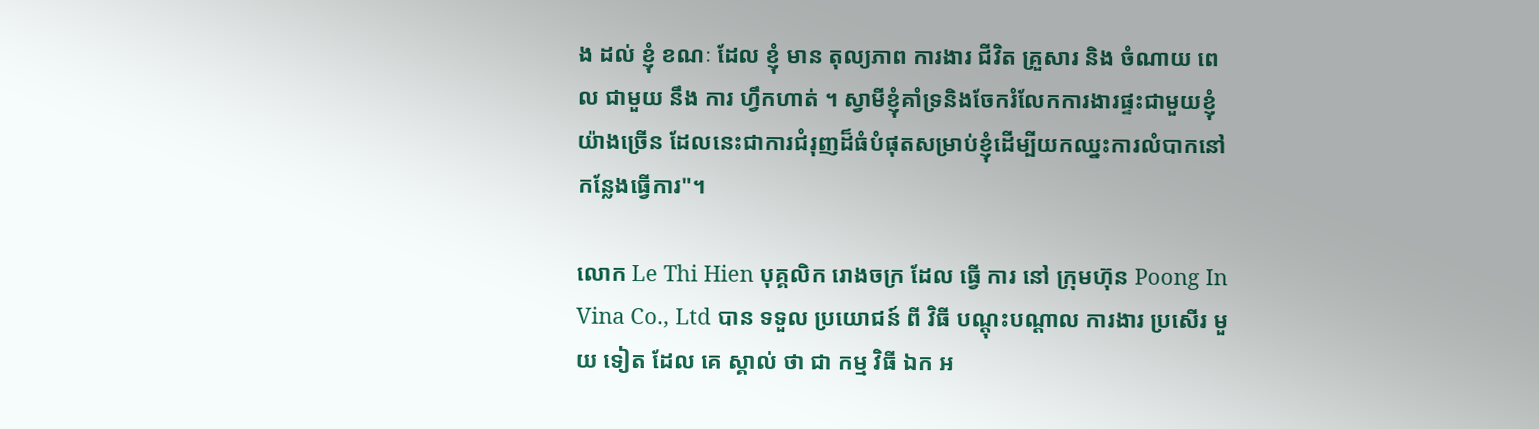ង ដល់ ខ្ញុំ ខណៈ ដែល ខ្ញុំ មាន តុល្យភាព ការងារ ជីវិត គ្រួសារ និង ចំណាយ ពេល ជាមួយ នឹង ការ ហ្វឹកហាត់ ។ ស្វាមីខ្ញុំគាំទ្រនិងចែករំលែកការងារផ្ទះជាមួយខ្ញុំយ៉ាងច្រើន ដែលនេះជាការជំរុញដ៏ធំបំផុតសម្រាប់ខ្ញុំដើម្បីយកឈ្នះការលំបាកនៅកន្លែងធ្វើការ"។

លោក Le Thi Hien បុគ្គលិក រោងចក្រ ដែល ធ្វើ ការ នៅ ក្រុមហ៊ុន Poong In Vina Co., Ltd បាន ទទួល ប្រយោជន៍ ពី វិធី បណ្ដុះបណ្ដាល ការងារ ប្រសើរ មួយ ទៀត ដែល គេ ស្គាល់ ថា ជា កម្ម វិធី ឯក អ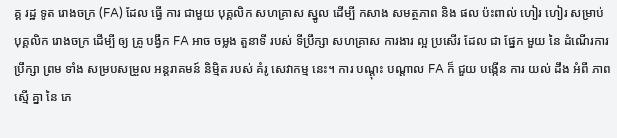គ្គ រដ្ឋ ទូត រោងចក្រ (FA) ដែល ធ្វើ ការ ជាមួយ បុគ្គលិក សហគ្រាស ស្នូល ដើម្បី កសាង សមត្ថភាព និង ផល ប៉ះពាល់ ហៀរ ហៀរ សម្រាប់ បុគ្គលិក រោងចក្រ ដើម្បី ឲ្យ គ្រូ បង្វឹក FA អាច ចម្លង តួនាទី របស់ ទីប្រឹក្សា សហគ្រាស ការងារ ល្អ ប្រសើរ ដែល ជា ផ្នែក មួយ នៃ ដំណើរការ ប្រឹក្សា ព្រម ទាំង សម្របសម្រួល អន្តរាគមន៍ និម្មិត របស់ គំរូ សេវាកម្ម នេះ។ ការ បណ្តុះ បណ្តាល FA ក៏ ជួយ បង្កើន ការ យល់ ដឹង អំពី ភាព ស្មើ គ្នា នៃ ភេ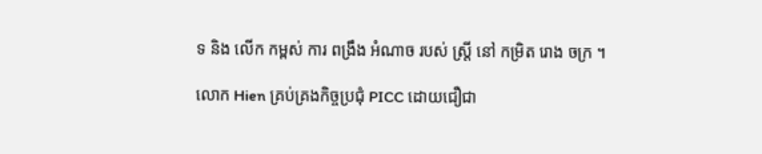ទ និង លើក កម្ពស់ ការ ពង្រឹង អំណាច របស់ ស្ត្រី នៅ កម្រិត រោង ចក្រ ។

លោក Hien គ្រប់គ្រងកិច្ចប្រជុំ PICC ដោយជឿជា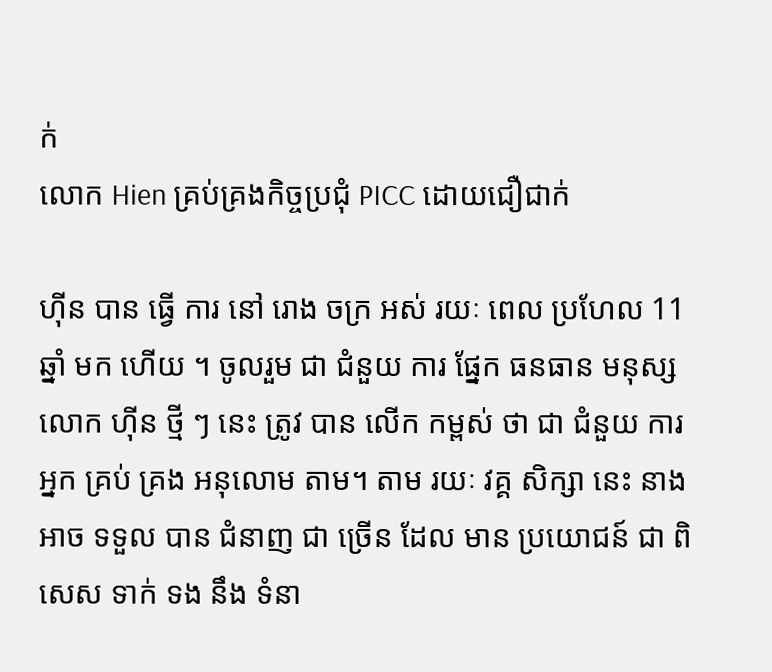ក់
លោក Hien គ្រប់គ្រងកិច្ចប្រជុំ PICC ដោយជឿជាក់

ហ៊ីន បាន ធ្វើ ការ នៅ រោង ចក្រ អស់ រយៈ ពេល ប្រហែល 11 ឆ្នាំ មក ហើយ ។ ចូលរួម ជា ជំនួយ ការ ផ្នែក ធនធាន មនុស្ស លោក ហ៊ីន ថ្មី ៗ នេះ ត្រូវ បាន លើក កម្ពស់ ថា ជា ជំនួយ ការ អ្នក គ្រប់ គ្រង អនុលោម តាម។ តាម រយៈ វគ្គ សិក្សា នេះ នាង អាច ទទួល បាន ជំនាញ ជា ច្រើន ដែល មាន ប្រយោជន៍ ជា ពិសេស ទាក់ ទង នឹង ទំនា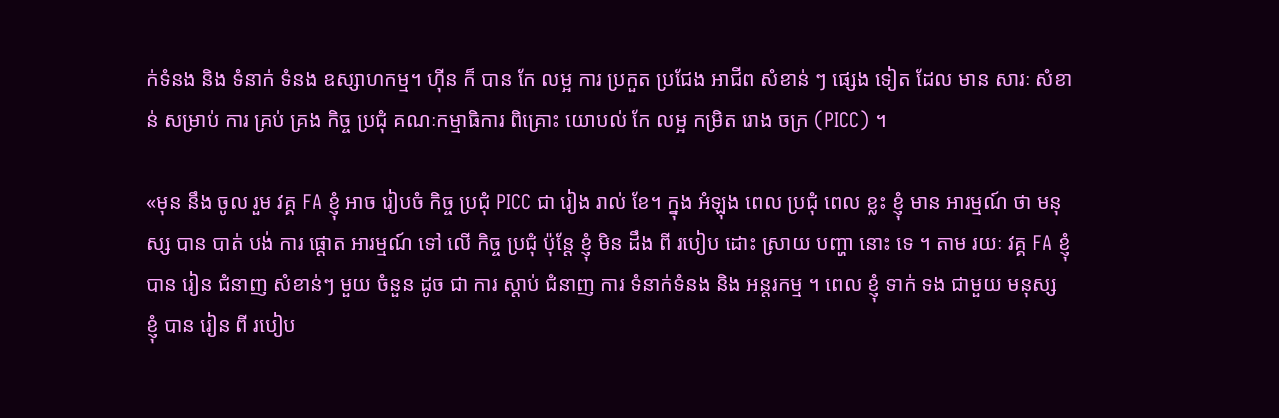ក់ទំនង និង ទំនាក់ ទំនង ឧស្សាហកម្ម។ ហ៊ីន ក៏ បាន កែ លម្អ ការ ប្រកួត ប្រជែង អាជីព សំខាន់ ៗ ផ្សេង ទៀត ដែល មាន សារៈ សំខាន់ សម្រាប់ ការ គ្រប់ គ្រង កិច្ច ប្រជុំ គណៈកម្មាធិការ ពិគ្រោះ យោបល់ កែ លម្អ កម្រិត រោង ចក្រ (PICC) ។

«មុន នឹង ចូល រួម វគ្គ FA ខ្ញុំ អាច រៀបចំ កិច្ច ប្រជុំ PICC ជា រៀង រាល់ ខែ។ ក្នុង អំឡុង ពេល ប្រជុំ ពេល ខ្លះ ខ្ញុំ មាន អារម្មណ៍ ថា មនុស្ស បាន បាត់ បង់ ការ ផ្តោត អារម្មណ៍ ទៅ លើ កិច្ច ប្រជុំ ប៉ុន្តែ ខ្ញុំ មិន ដឹង ពី របៀប ដោះ ស្រាយ បញ្ហា នោះ ទេ ។ តាម រយៈ វគ្គ FA ខ្ញុំ បាន រៀន ជំនាញ សំខាន់ៗ មួយ ចំនួន ដូច ជា ការ ស្តាប់ ជំនាញ ការ ទំនាក់ទំនង និង អន្តរកម្ម ។ ពេល ខ្ញុំ ទាក់ ទង ជាមួយ មនុស្ស ខ្ញុំ បាន រៀន ពី របៀប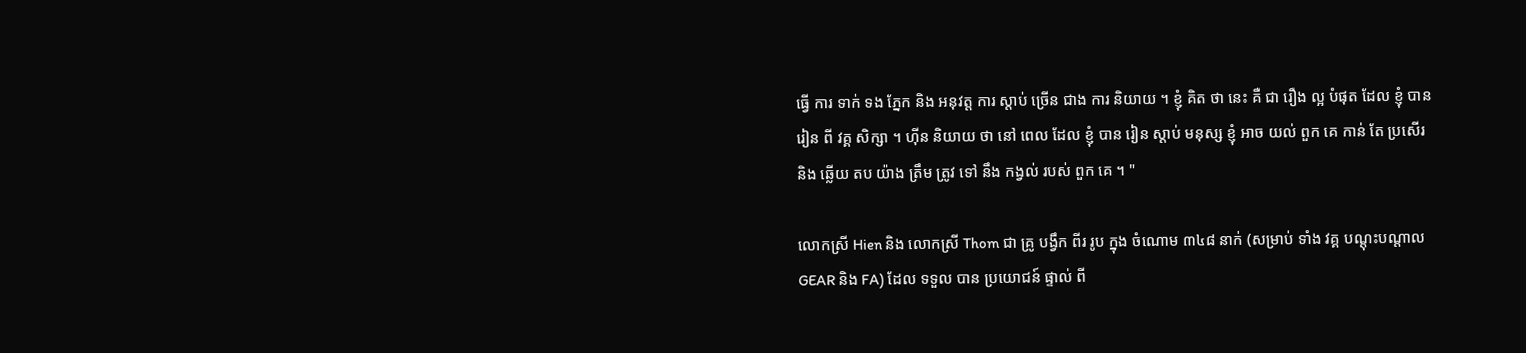ធ្វើ ការ ទាក់ ទង ភ្នែក និង អនុវត្ត ការ ស្តាប់ ច្រើន ជាង ការ និយាយ ។ ខ្ញុំ គិត ថា នេះ គឺ ជា រឿង ល្អ បំផុត ដែល ខ្ញុំ បាន រៀន ពី វគ្គ សិក្សា ។ ហ៊ីន និយាយ ថា នៅ ពេល ដែល ខ្ញុំ បាន រៀន ស្តាប់ មនុស្ស ខ្ញុំ អាច យល់ ពួក គេ កាន់ តែ ប្រសើរ និង ឆ្លើយ តប យ៉ាង ត្រឹម ត្រូវ ទៅ នឹង កង្វល់ របស់ ពួក គេ ។ "

លោកស្រី Hien និង លោកស្រី Thom ជា គ្រូ បង្វឹក ពីរ រូប ក្នុង ចំណោម ៣៤៨ នាក់ (សម្រាប់ ទាំង វគ្គ បណ្ដុះបណ្ដាល GEAR និង FA) ដែល ទទួល បាន ប្រយោជន៍ ផ្ទាល់ ពី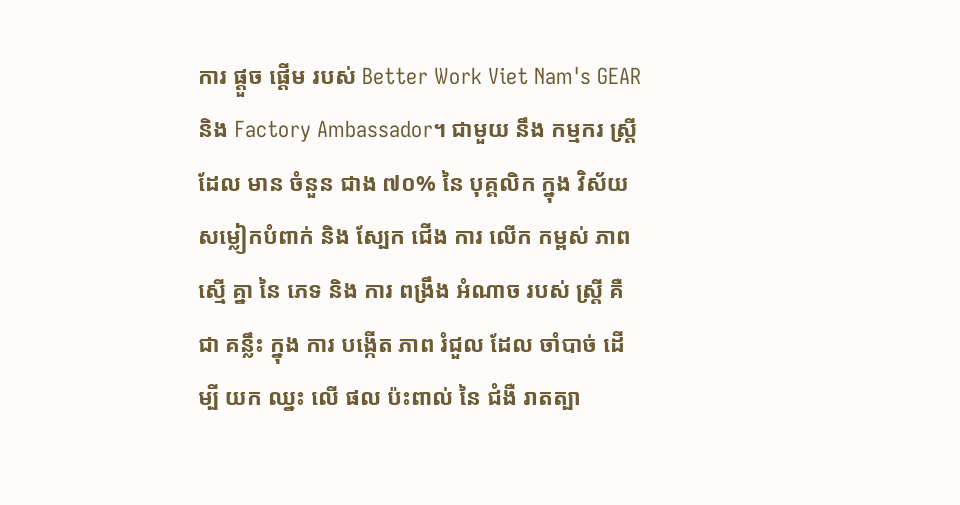ការ ផ្តួច ផ្តើម របស់ Better Work Viet Nam's GEAR និង Factory Ambassador។ ជាមួយ នឹង កម្មករ ស្ត្រី ដែល មាន ចំនួន ជាង ៧០% នៃ បុគ្គលិក ក្នុង វិស័យ សម្លៀកបំពាក់ និង ស្បែក ជើង ការ លើក កម្ពស់ ភាព ស្មើ គ្នា នៃ ភេទ និង ការ ពង្រឹង អំណាច របស់ ស្ត្រី គឺ ជា គន្លឹះ ក្នុង ការ បង្កើត ភាព រំជួល ដែល ចាំបាច់ ដើម្បី យក ឈ្នះ លើ ផល ប៉ះពាល់ នៃ ជំងឺ រាតត្បា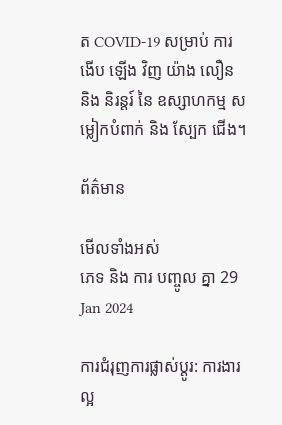ត COVID-19 សម្រាប់ ការ ងើប ឡើង វិញ យ៉ាង លឿន និង និរន្តរ៍ នៃ ឧស្សាហកម្ម សម្លៀកបំពាក់ និង ស្បែក ជើង។

ព័ត៌មាន

មើលទាំងអស់
ភេទ និង ការ បញ្ចូល គ្នា 29 Jan 2024

ការជំរុញការផ្លាស់ប្តូរ: ការងារល្អ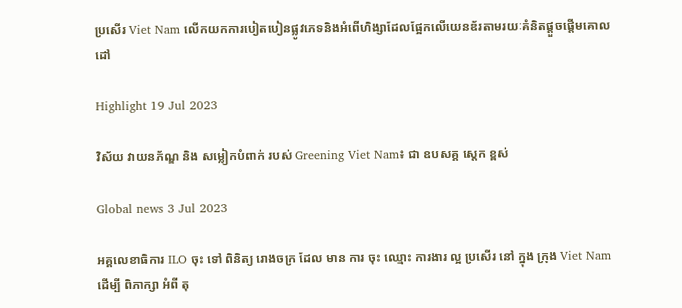ប្រសើរ Viet Nam លើកយកការបៀតបៀនផ្លូវភេទនិងអំពើហិង្សាដែលផ្អែកលើយេនឌ័រតាមរយៈគំនិតផ្តួចផ្តើមគោលដៅ

Highlight 19 Jul 2023

វិស័យ វាយនភ័ណ្ឌ និង សម្លៀកបំពាក់ របស់ Greening Viet Nam៖ ជា ឧបសគ្គ ស្តេក ខ្ពស់

Global news 3 Jul 2023

អគ្គលេខាធិការ ILO ចុះ ទៅ ពិនិត្យ រោងចក្រ ដែល មាន ការ ចុះ ឈ្មោះ ការងារ ល្អ ប្រសើរ នៅ ក្នុង ក្រុង Viet Nam ដើម្បី ពិភាក្សា អំពី តុ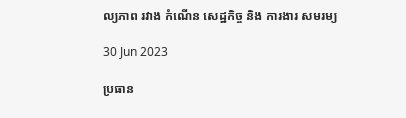ល្យភាព រវាង កំណើន សេដ្ឋកិច្ច និង ការងារ សមរម្យ

30 Jun 2023

ប្រធាន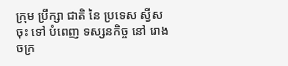ក្រុម ប្រឹក្សា ជាតិ នៃ ប្រទេស ស្វីស ចុះ ទៅ បំពេញ ទស្សនកិច្ច នៅ រោងចក្រ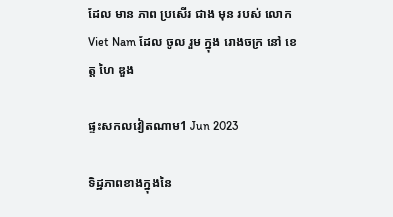ដែល មាន ភាព ប្រសើរ ជាង មុន របស់ លោក Viet Nam ដែល ចូល រួម ក្នុង រោងចក្រ នៅ ខេត្ត ហៃ ឌួង

ផ្ទះសកលវៀតណាម1 Jun 2023

ទិដ្ឋភាពខាងក្នុងនៃ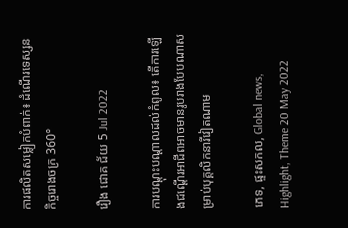ការផលិតសម្លៀកបំពាក់៖ ដំណើរទេស្សនកិច្ចរោងចក្រ 360°

រឿង ជោគ ជ័យ 5 Jul 2022

ការបណ្តុះបណ្តាលដល់កំពូល៖ តើការឡើងជណ្តើរអាជីពអាចមានរូបរាងបែបណាសម្រាប់បុគ្គលិកនារីវៀតណាម

ភេទ, ផ្ទះសកល, Global news, Highlight, Theme 20 May 2022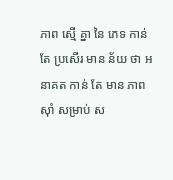ភាព ស្មើ គ្នា នៃ ភេទ កាន់ តែ ប្រសើរ មាន ន័យ ថា អនាគត កាន់ តែ មាន ភាព ស៊ាំ សម្រាប់ ស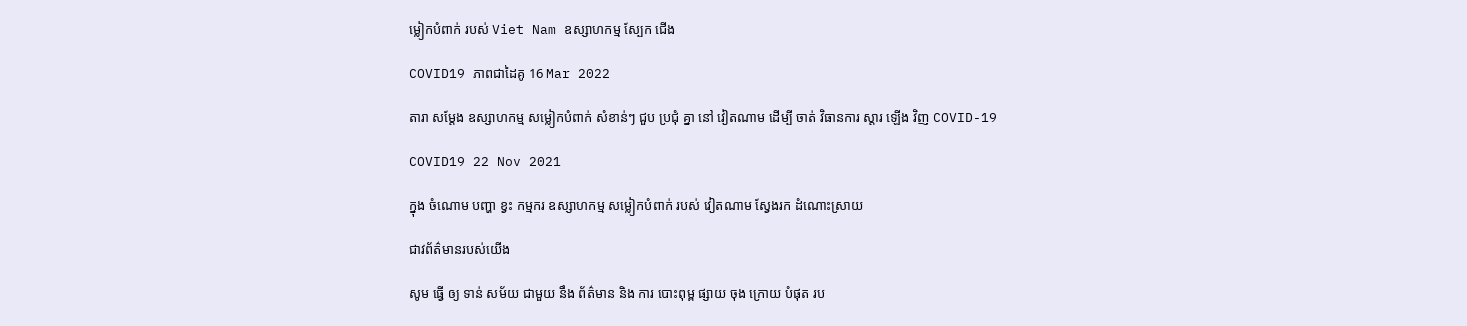ម្លៀកបំពាក់ របស់ Viet Nam ឧស្សាហកម្ម ស្បែក ជើង

COVID19 ភាពជាដៃគូ 16 Mar 2022

តារា សម្តែង ឧស្សាហកម្ម សម្លៀកបំពាក់ សំខាន់ៗ ជួប ប្រជុំ គ្នា នៅ វៀតណាម ដើម្បី ចាត់ វិធានការ ស្តារ ឡើង វិញ COVID-19

COVID19 22 Nov 2021

ក្នុង ចំណោម បញ្ហា ខ្វះ កម្មករ ឧស្សាហកម្ម សម្លៀកបំពាក់ របស់ វៀតណាម ស្វែងរក ដំណោះស្រាយ

ជាវព័ត៌មានរបស់យើង

សូម ធ្វើ ឲ្យ ទាន់ សម័យ ជាមួយ នឹង ព័ត៌មាន និង ការ បោះពុម្ព ផ្សាយ ចុង ក្រោយ បំផុត រប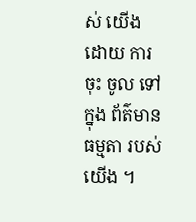ស់ យើង ដោយ ការ ចុះ ចូល ទៅ ក្នុង ព័ត៌មាន ធម្មតា របស់ យើង ។